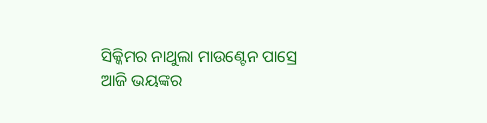ସିକ୍କିମର ନାଥୁଲା ମାଉଣ୍ଟେନ ପାସ୍ରେ ଆଜି ଭୟଙ୍କର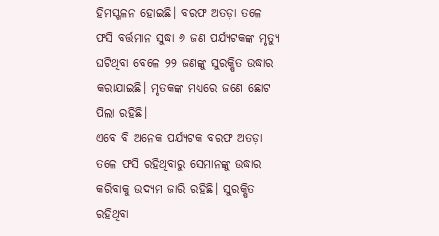ହିମସ୍ଖଳନ ହୋଇଛି। ବରଫ ଅତଡ଼ା ତଳେ ଫସି ବର୍ତ୍ତମାନ ସୁଦ୍ଧା ୬ ଜଣ ପର୍ଯ୍ୟଟକଙ୍କ ମୃତ୍ୟୁ ଘଟିଥିବା ବେଳେ ୨୨ ଜଣଙ୍କୁ ସୁରକ୍ଷିତ ଉଦ୍ଧାର କରାଯାଇଛି। ମୃତକଙ୍କ ମଧ୍ୟରେ ଜଣେ ଛୋଟ ପିଲା ରହିଛି।
ଏବେ ବି ଅନେକ ପର୍ଯ୍ୟଟକ ବରଫ ଅତଡ଼ା ତଳେ ଫସି ରହିଥିବାରୁ ସେମାନଙ୍କୁ ଉଦ୍ଧାର କରିବାକୁ ଉଦ୍ୟମ ଜାରି ରହିଛି। ସୁରକ୍ଷିତ ରହିଥିବା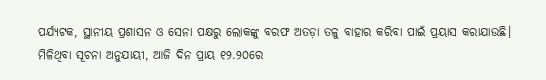ପର୍ଯ୍ୟଟକ, ସ୍ଥାନୀୟ ପ୍ରଶାସନ ଓ ସେନା ପକ୍ଷରୁ ଲୋକଙ୍କୁ ବରଫ ଅତଡ଼ା ତଳୁ ବାହାର କରିବା ପାଇଁ ପ୍ରୟାସ କରାଯାଉଛି।
ମିଳିଥିବା ସୂଚନା ଅନୁଯାୟୀ, ଆଜି ଦିନ ପ୍ରାୟ ୧୨.୨୦ରେ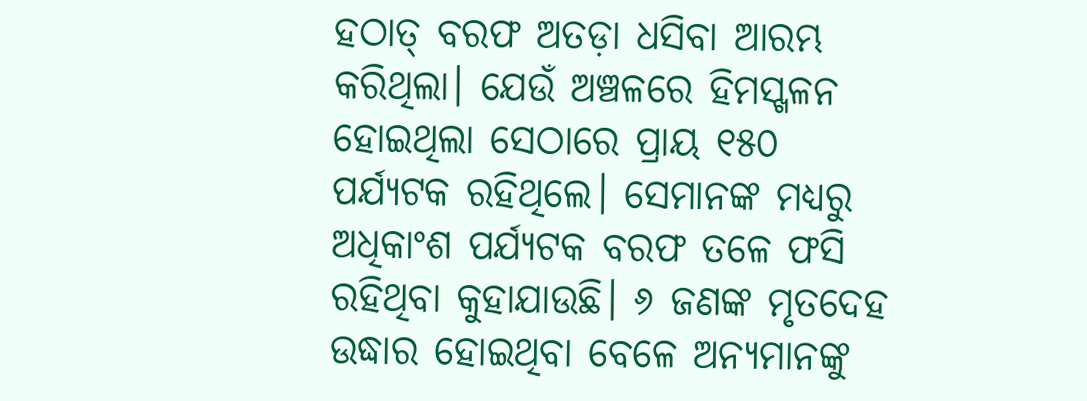ହଠାତ୍ ବରଫ ଅତଡ଼ା ଧସିବା ଆରମ୍ଭ କରିଥିଲା। ଯେଉଁ ଅଞ୍ଚଳରେ ହିମସ୍ଖଳନ ହୋଇଥିଲା ସେଠାରେ ପ୍ରାୟ ୧୫୦ ପର୍ଯ୍ୟଟକ ରହିଥିଲେ। ସେମାନଙ୍କ ମଧ୍ୟରୁ ଅଧିକାଂଶ ପର୍ଯ୍ୟଟକ ବରଫ ତଳେ ଫସି ରହିଥିବା କୁହାଯାଉଛି। ୬ ଜଣଙ୍କ ମୃତଦେହ ଉଦ୍ଧାର ହୋଇଥିବା ବେଳେ ଅନ୍ୟମାନଙ୍କୁ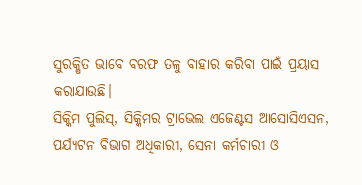ସୁରକ୍ଷିତ ଭାବେ ବରଫ ତଳୁ ବାହାର କରିବା ପାଇଁ ପ୍ରୟାସ କରାଯାଉଛି।
ସିକ୍କିମ ପୁଲିସ୍, ସିକ୍କିମର ଟ୍ରାଭେଲ ଏଜେଣ୍ଟସ ଆସୋସିଏସନ, ପର୍ଯ୍ୟଟନ ବିଭାଗ ଅଧିକାରୀ, ସେନା କର୍ମଚାରୀ ଓ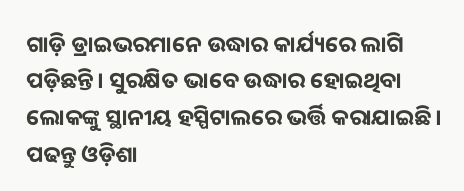ଗାଡ଼ି ଡ୍ରାଇଭରମାନେ ଉଦ୍ଧାର କାର୍ଯ୍ୟରେ ଲାଗି ପଡ଼ିଛନ୍ତି। ସୁରକ୍ଷିତ ଭାବେ ଉଦ୍ଧାର ହୋଇଥିବା ଲୋକଙ୍କୁ ସ୍ଥାନୀୟ ହସ୍ପିଟାଲରେ ଭର୍ତ୍ତି କରାଯାଇଛି।
ପଢନ୍ତୁ ଓଡ଼ିଶା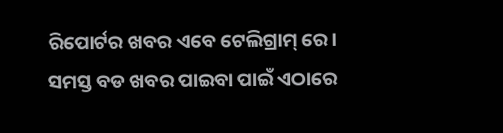ରିପୋର୍ଟର ଖବର ଏବେ ଟେଲିଗ୍ରାମ୍ ରେ। ସମସ୍ତ ବଡ ଖବର ପାଇବା ପାଇଁ ଏଠାରେ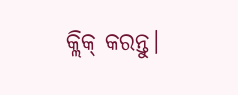କ୍ଲିକ୍ କରନ୍ତୁ।